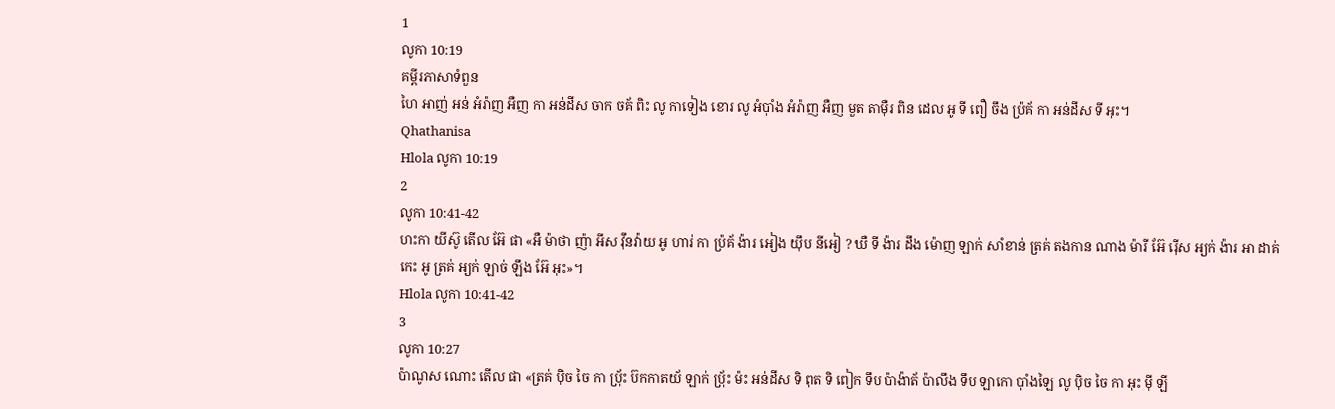1
លូកា 10:19
គម្ពីរភាសាទំពួន
ហៃ អាញ់ អន់ អំរ៉ាញ អឺញ កា អន់ដីស ចាក ចគ័ ពិះ លូ កាទៀង ខោរ លូ អំប៉ាំង អំរ៉ាញ អឺញ មួត តាម៉ឺរ ពិន ដេល អូ ទី ពឿ ចឹង ប៉្រគ័ កា អន់ដីស ទី អុះ។
Qhathanisa
Hlola លូកា 10:19
2
លូកា 10:41-42
ហះកា យីស៊ូ តើល អ៊ែ ផា «អឺ ម៉ាថា ញ៉ា អីស វ៉ឹនវ៉ាយ អូ ហារ់ កា ប៉្រគ័ ង៉ារ អៀង យ៉ឹប នីអៀ ? ឃឺ ទី ង៉ារ ដឹង ម៉ោញ ឡាក់ សាំខាន់ ត្រគ់ តងកាន ណាង ម៉ារី អ៊ែ រ៉ើស អ្យក់ ង៉ារ អា ដាគ់ កេះ អូ ត្រគ់ អ្យក់ ឡាច់ ឡឹង អ៊ែ អុះ»។
Hlola លូកា 10:41-42
3
លូកា 10:27
ប៉ាណូស ណោះ តើល ផា «ត្រគ់ ប៉ិច ចៃ កា ប៉្រ័ះ ប៊កកាតយ័ ឡាក់ ប៉្រ័ះ ម៉ះ អន់ដីស ទិ ពុត ទិ ពៀក ទឹប ប៉ាង៉ាត័ ប៉ាលឹង ទឹប ឡាកោ ប៉ាំងឡៃ លូ ប៉ិច ចៃ កា អុះ ម៉ី ឡី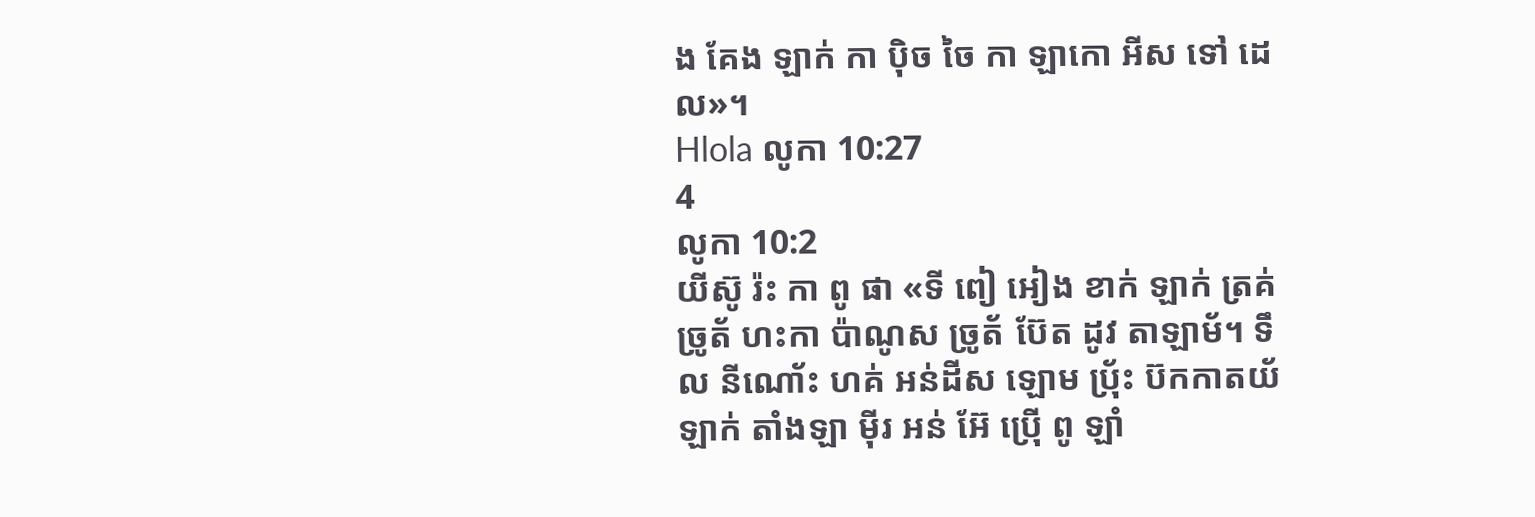ង គែង ឡាក់ កា ប៉ិច ចៃ កា ឡាកោ អីស ទៅ ដេល»។
Hlola លូកា 10:27
4
លូកា 10:2
យីស៊ូ រ៉ះ កា ពូ ផា «ទី ពៀ អៀង ខាក់ ឡាក់ ត្រគ់ ច្រូត័ ហះកា ប៉ាណូស ច្រូត័ ប៊ែត ដូវ តាឡាម័។ ទឹល នីណោ័ះ ហគ់ អន់ដីស ឡោម ប៉្រ័ះ ប៊កកាតយ័ ឡាក់ តាំងឡា ម៉ីរ អន់ អ៊ែ ប៉្រើ ពូ ឡាំ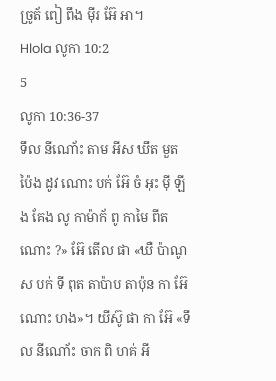ច្រូត័ ពៀ ពឹង ម៉ីរ អ៊ែ អា។
Hlola លូកា 10:2
5
លូកា 10:36-37
ទឹល នីណោ័ះ តាម អីស ឃឹត មួត ប៉ៃង ដូវ ណោះ បក់ អ៊ែ ចំ អុះ ម៉ី ឡីង គែង លូ កាម៉ាក័ ពូ កាមៃ ពីត ណោះ ?» អ៊ែ តើល ផា «ឃឺ ប៉ាណូស បក់ ទី ពុត តាប៉ាប តាប៉ុន កា អ៊ែ ណោះ ហង»។ យីស៊ូ ផា កា អ៊ែ «ទឹល នីណោ័ះ ចាក ពិ ហគ់ អី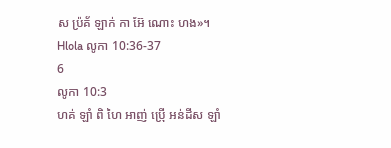ស ប៉្រគ័ ឡាក់ កា អ៊ែ ណោះ ហង»។
Hlola លូកា 10:36-37
6
លូកា 10:3
ហគ់ ឡាំ ពិ ហៃ អាញ់ ប៉្រើ អន់ដីស ឡាំ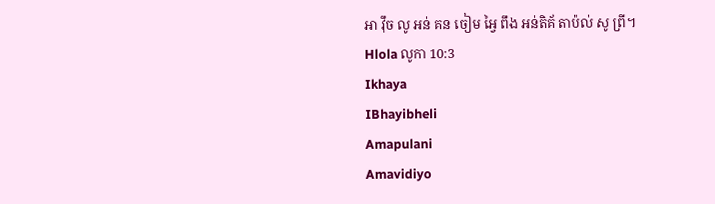អា វ៉ឹច លូ អន់ គន ចៀម អ្វៃ ពឹង អន់តិគ័ តាប៉ល់ សូ ព្រី។
Hlola លូកា 10:3
Ikhaya
IBhayibheli
Amapulani
Amavidiyo